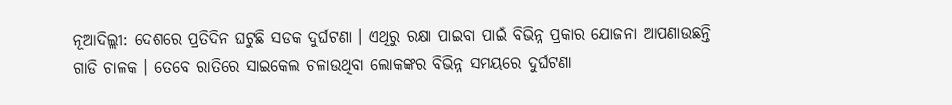ନୂଆଦିଲ୍ଲୀ: ଦେଶରେ ପ୍ରତିଦିନ ଘଟୁଛି ସଡକ ଦୁର୍ଘଟଣା । ଏଥିରୁ ରକ୍ଷା ପାଇବା ପାଇଁ ବିଭିନ୍ନ ପ୍ରକାର ଯୋଜନା ଆପଣାଉଛନ୍ତି ଗାଡି ଚାଳକ । ତେବେ ରାତିରେ ସାଇକେଲ ଚଳାଉଥିବା ଲୋକଙ୍କର ବିଭିନ୍ନ ସମୟରେ ଦୁର୍ଘଟଣା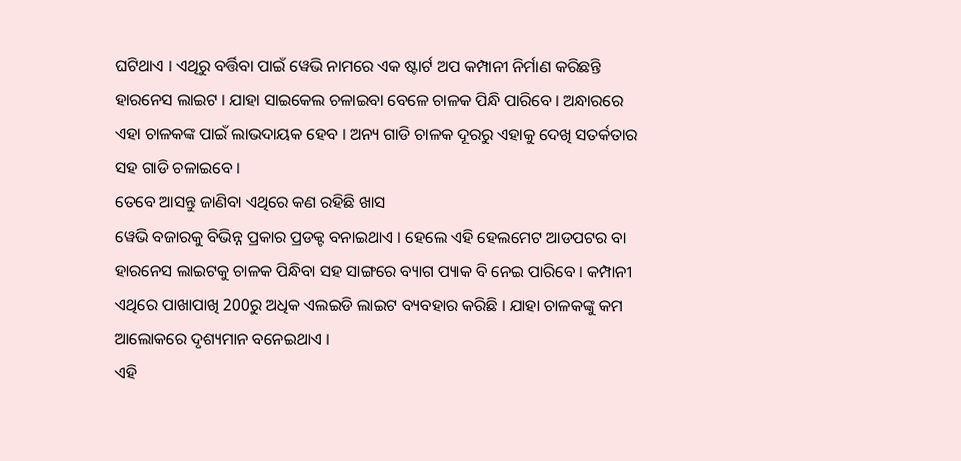ଘଟିଥାଏ । ଏଥିରୁ ବର୍ତ୍ତିବା ପାଇଁ ୱେଭି ନାମରେ ଏକ ଷ୍ଟାର୍ଟ ଅପ କମ୍ପାନୀ ନିର୍ମାଣ କରିଛନ୍ତି ହାରନେସ ଲାଇଟ । ଯାହା ସାଇକେଲ ଚଳାଇବା ବେଳେ ଚାଳକ ପିନ୍ଧି ପାରିବେ । ଅନ୍ଧାରରେ ଏହା ଚାଳକଙ୍କ ପାଇଁ ଲାଭଦାୟକ ହେବ । ଅନ୍ୟ ଗାଡି ଚାଳକ ଦୂରରୁ ଏହାକୁ ଦେଖି ସତର୍କତାର ସହ ଗାଡି ଚଳାଇବେ ।
ତେବେ ଆସନ୍ତୁ ଜାଣିବା ଏଥିରେ କଣ ରହିଛି ଖାସ
ୱେଭି ବଜାରକୁ ବିଭିନ୍ନ ପ୍ରକାର ପ୍ରଡକ୍ଟ ବନାଇଥାଏ । ହେଲେ ଏହି ହେଲମେଟ ଆଡପଟର ବା ହାରନେସ ଲାଇଟକୁ ଚାଳକ ପିନ୍ଧିବା ସହ ସାଙ୍ଗରେ ବ୍ୟାଗ ପ୍ୟାକ ବି ନେଇ ପାରିବେ । କମ୍ପାନୀ ଏଥିରେ ପାଖାପାଖି 200ରୁ ଅଧିକ ଏଲଇଡି ଲାଇଟ ବ୍ୟବହାର କରିଛି । ଯାହା ଚାଳକଙ୍କୁ କମ ଆଲୋକରେ ଦୃଶ୍ୟମାନ ବନେଇଥାଏ ।
ଏହି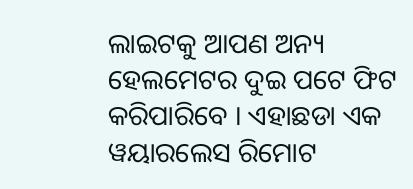ଲାଇଟକୁ ଆପଣ ଅନ୍ୟ ହେଲମେଟର ଦୁଇ ପଟେ ଫିଟ କରିପାରିବେ । ଏହାଛଡା ଏକ ୱୟାରଲେସ ରିମୋଟ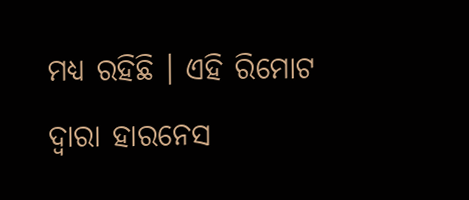ମଧ୍ୟ ରହିଛି । ଏହି ରିମୋଟ ଦ୍ବାରା ହାରନେସ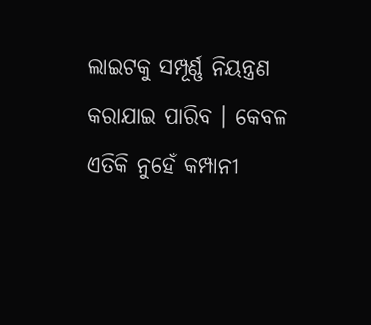ଲାଇଟକୁ ସମ୍ପୂର୍ଣ୍ଣ ନିୟନ୍ତ୍ରଣ କରାଯାଇ ପାରିବ । କେବଳ ଏତିକି ନୁହେଁ କମ୍ପାନୀ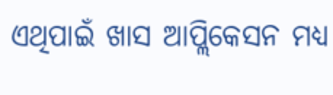ଏଥିପାଇଁ ଖାସ ଆପ୍ଲିକେସନ ମଧ୍ୟ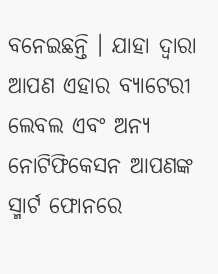ବନେଇଛନ୍ତି । ଯାହା ଦ୍ବାରା ଆପଣ ଏହାର ବ୍ୟାଟେରୀ ଲେବଲ ଏବଂ ଅନ୍ୟ ନୋଟିଫିକେସନ ଆପଣଙ୍କ ସ୍ମାର୍ଟ ଫୋନରେ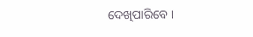ଦେଖିପାରିବେ ।